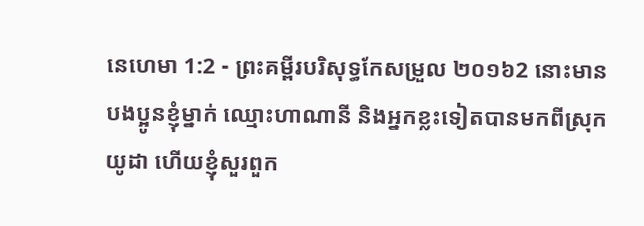នេហេមា 1:2 - ព្រះគម្ពីរបរិសុទ្ធកែសម្រួល ២០១៦2 នោះមានបងប្អូនខ្ញុំម្នាក់ ឈ្មោះហាណានី និងអ្នកខ្លះទៀតបានមកពីស្រុកយូដា ហើយខ្ញុំសួរពួក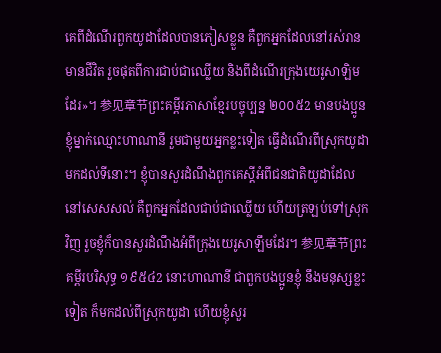គេពីដំណើរពួកយូដាដែលបានភៀសខ្លួន គឺពួកអ្នកដែលនៅរស់រានមានជីវិត រួចផុតពីការជាប់ជាឈ្លើយ និងពីដំណើរក្រុងយេរូសាឡិមដែរ»។ 参见章节ព្រះគម្ពីរភាសាខ្មែរបច្ចុប្បន្ន ២០០៥2 មានបងប្អូនខ្ញុំម្នាក់ឈ្មោះហាណានី រួមជាមួយអ្នកខ្លះទៀត ធ្វើដំណើរពីស្រុកយូដាមកដល់ទីនោះ។ ខ្ញុំបានសួរដំណឹងពួកគេស្ដីអំពីជនជាតិយូដាដែលនៅសេសសល់ គឺពួកអ្នកដែលជាប់ជាឈ្លើយ ហើយត្រឡប់ទៅស្រុកវិញ រួចខ្ញុំក៏បានសួរដំណឹងអំពីក្រុងយេរូសាឡឹមដែរ។ 参见章节ព្រះគម្ពីរបរិសុទ្ធ ១៩៥៤2 នោះហាណានី ជាពួកបងប្អូនខ្ញុំ នឹងមនុស្សខ្លះទៀត ក៏មកដល់ពីស្រុកយូដា ហើយខ្ញុំសួរ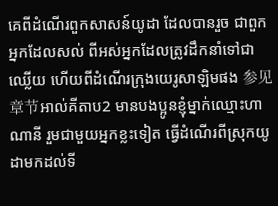គេពីដំណើរពួកសាសន៍យូដា ដែលបានរួច ជាពួកអ្នកដែលសល់ ពីអស់អ្នកដែលត្រូវដឹកនាំទៅជាឈ្លើយ ហើយពីដំណើរក្រុងយេរូសាឡិមផង 参见章节អាល់គីតាប2 មានបងប្អូនខ្ញុំម្នាក់ឈ្មោះហាណានី រួមជាមួយអ្នកខ្លះទៀត ធ្វើដំណើរពីស្រុកយូដាមកដល់ទី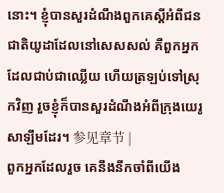នោះ។ ខ្ញុំបានសួរដំណឹងពួកគេស្ដីអំពីជនជាតិយូដាដែលនៅសេសសល់ គឺពួកអ្នកដែលជាប់ជាឈ្លើយ ហើយត្រឡប់ទៅស្រុកវិញ រួចខ្ញុំក៏បានសួរដំណឹងអំពីក្រុងយេរូសាឡឹមដែរ។ 参见章节 |
ពួកអ្នកដែលរួច គេនឹងនឹកចាំពីយើង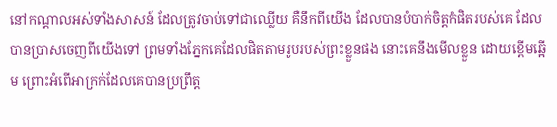នៅកណ្ដាលអស់ទាំងសាសន៍ ដែលត្រូវចាប់ទៅជាឈ្លើយ គឺនឹកពីយើង ដែលបានបំបាក់ចិត្តកំផិតរបស់គេ ដែលបានប្រាសចេញពីយើងទៅ ព្រមទាំងភ្នែកគេដែលផិតតាមរូបរបស់ព្រះខ្លួនផង នោះគេនឹងមើលខ្លួន ដោយខ្ពើមឆ្អើម ព្រោះអំពើអាក្រក់ដែលគេបានប្រព្រឹត្ត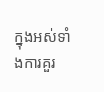ក្នុងអស់ទាំងការគួរ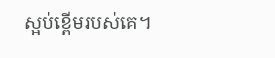ស្អប់ខ្ពើមរបស់គេ។